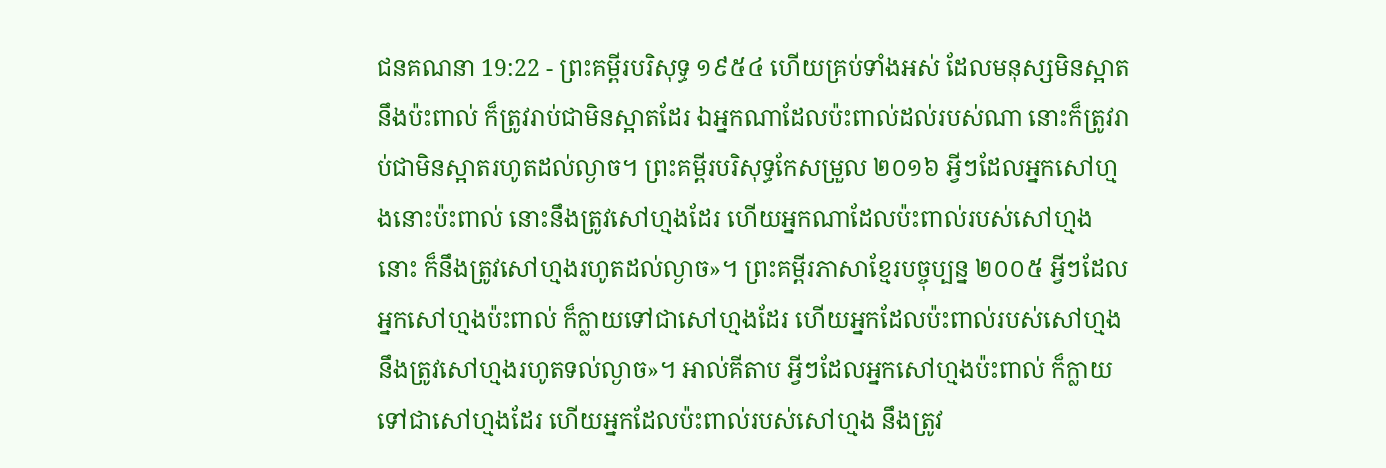ជនគណនា 19:22 - ព្រះគម្ពីរបរិសុទ្ធ ១៩៥៤ ហើយគ្រប់ទាំងអស់ ដែលមនុស្សមិនស្អាតនឹងប៉ះពាល់ ក៏ត្រូវរាប់ជាមិនស្អាតដែរ ឯអ្នកណាដែលប៉ះពាល់ដល់របស់ណា នោះក៏ត្រូវរាប់ជាមិនស្អាតរហូតដល់ល្ងាច។ ព្រះគម្ពីរបរិសុទ្ធកែសម្រួល ២០១៦ អ្វីៗដែលអ្នកសៅហ្មងនោះប៉ះពាល់ នោះនឹងត្រូវសៅហ្មងដែរ ហើយអ្នកណាដែលប៉ះពាល់របស់សៅហ្មងនោះ ក៏នឹងត្រូវសៅហ្មងរហូតដល់ល្ងាច»។ ព្រះគម្ពីរភាសាខ្មែរបច្ចុប្បន្ន ២០០៥ អ្វីៗដែលអ្នកសៅហ្មងប៉ះពាល់ ក៏ក្លាយទៅជាសៅហ្មងដែរ ហើយអ្នកដែលប៉ះពាល់របស់សៅហ្មង នឹងត្រូវសៅហ្មងរហូតទល់ល្ងាច»។ អាល់គីតាប អ្វីៗដែលអ្នកសៅហ្មងប៉ះពាល់ ក៏ក្លាយទៅជាសៅហ្មងដែរ ហើយអ្នកដែលប៉ះពាល់របស់សៅហ្មង នឹងត្រូវ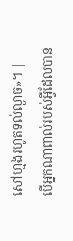សៅហ្មងរហូតទល់ល្ងាច»។ |
បើអ្នកណាពាល់របស់អ្វីដែលបាន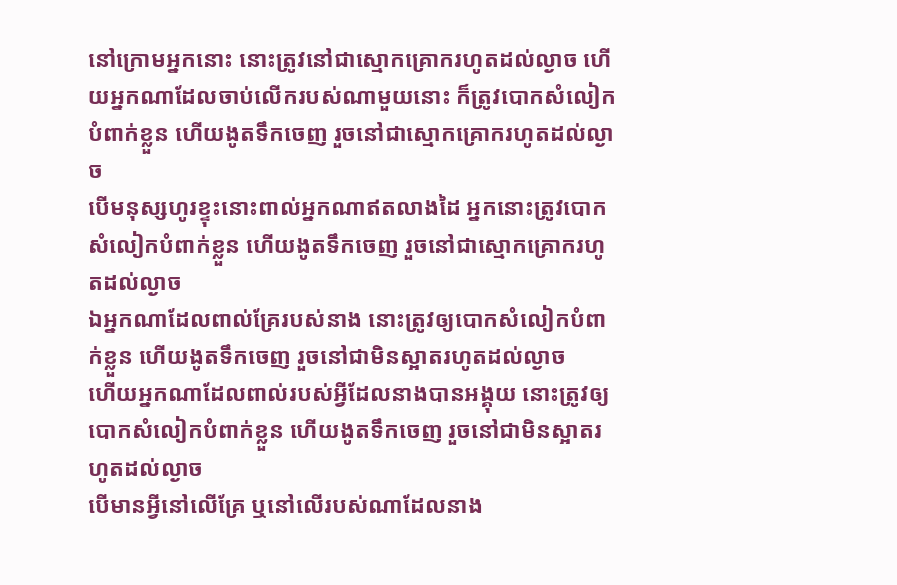នៅក្រោមអ្នកនោះ នោះត្រូវនៅជាស្មោកគ្រោករហូតដល់ល្ងាច ហើយអ្នកណាដែលចាប់លើករបស់ណាមួយនោះ ក៏ត្រូវបោកសំលៀកបំពាក់ខ្លួន ហើយងូតទឹកចេញ រួចនៅជាស្មោកគ្រោករហូតដល់ល្ងាច
បើមនុស្សហូរខ្ទុះនោះពាល់អ្នកណាឥតលាងដៃ អ្នកនោះត្រូវបោកសំលៀកបំពាក់ខ្លួន ហើយងូតទឹកចេញ រួចនៅជាស្មោកគ្រោករហូតដល់ល្ងាច
ឯអ្នកណាដែលពាល់គ្រែរបស់នាង នោះត្រូវឲ្យបោកសំលៀកបំពាក់ខ្លួន ហើយងូតទឹកចេញ រួចនៅជាមិនស្អាតរហូតដល់ល្ងាច
ហើយអ្នកណាដែលពាល់របស់អ្វីដែលនាងបានអង្គុយ នោះត្រូវឲ្យបោកសំលៀកបំពាក់ខ្លួន ហើយងូតទឹកចេញ រួចនៅជាមិនស្អាតរហូតដល់ល្ងាច
បើមានអ្វីនៅលើគ្រែ ឬនៅលើរបស់ណាដែលនាង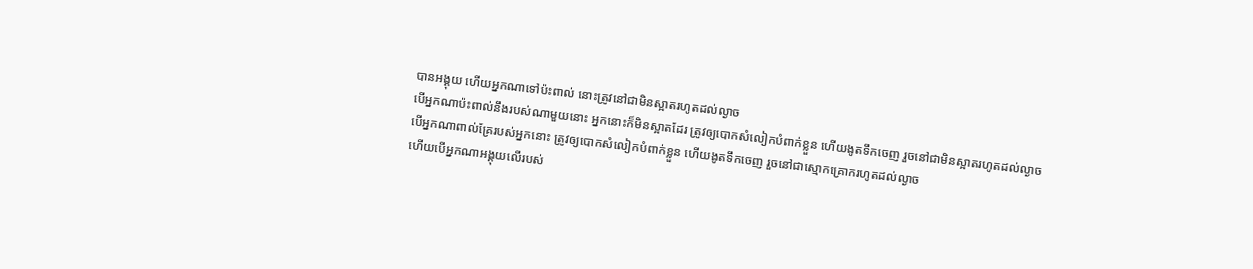បានអង្គុយ ហើយអ្នកណាទៅប៉ះពាល់ នោះត្រូវនៅជាមិនស្អាតរហូតដល់ល្ងាច
បើអ្នកណាប៉ះពាល់នឹងរបស់ណាមួយនោះ អ្នកនោះក៏មិនស្អាតដែរ ត្រូវឲ្យបោកសំលៀកបំពាក់ខ្លួន ហើយងូតទឹកចេញ រួចនៅជាមិនស្អាតរហូតដល់ល្ងាច
បើអ្នកណាពាល់គ្រែរបស់អ្នកនោះ ត្រូវឲ្យបោកសំលៀកបំពាក់ខ្លួន ហើយងូតទឹកចេញ រួចនៅជាស្មោកគ្រោករហូតដល់ល្ងាច
ហើយបើអ្នកណាអង្គុយលើរបស់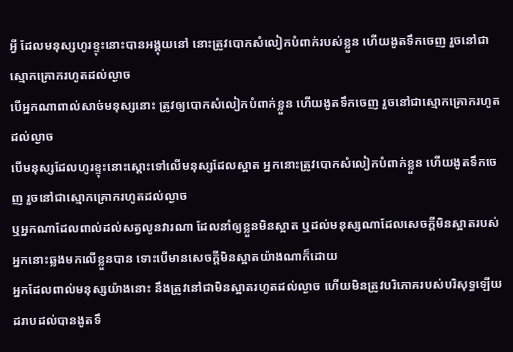អ្វី ដែលមនុស្សហូរខ្ទុះនោះបានអង្គុយនៅ នោះត្រូវបោកសំលៀកបំពាក់របស់ខ្លួន ហើយងូតទឹកចេញ រួចនៅជាស្មោកគ្រោករហូតដល់ល្ងាច
បើអ្នកណាពាល់សាច់មនុស្សនោះ ត្រូវឲ្យបោកសំលៀកបំពាក់ខ្លួន ហើយងូតទឹកចេញ រួចនៅជាស្មោកគ្រោករហូតដល់ល្ងាច
បើមនុស្សដែលហូរខ្ទុះនោះស្តោះទៅលើមនុស្សដែលស្អាត អ្នកនោះត្រូវបោកសំលៀកបំពាក់ខ្លួន ហើយងូតទឹកចេញ រួចនៅជាស្មោកគ្រោករហូតដល់ល្ងាច
ឬអ្នកណាដែលពាល់ដល់សត្វលូនវារណា ដែលនាំឲ្យខ្លួនមិនស្អាត ឬដល់មនុស្សណាដែលសេចក្ដីមិនស្អាតរបស់អ្នកនោះឆ្លងមកលើខ្លួនបាន ទោះបើមានសេចក្ដីមិនស្អាតយ៉ាងណាក៏ដោយ
អ្នកដែលពាល់មនុស្សយ៉ាងនោះ នឹងត្រូវនៅជាមិនស្អាតរហូតដល់ល្ងាច ហើយមិនត្រូវបរិភោគរបស់បរិសុទ្ធឡើយ ដរាបដល់បានងូតទឹ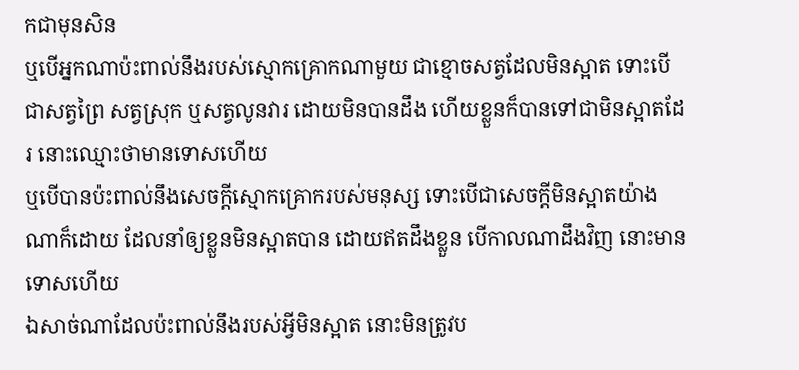កជាមុនសិន
ឬបើអ្នកណាប៉ះពាល់នឹងរបស់ស្មោកគ្រោកណាមួយ ជាខ្មោចសត្វដែលមិនស្អាត ទោះបើជាសត្វព្រៃ សត្វស្រុក ឬសត្វលូនវារ ដោយមិនបានដឹង ហើយខ្លួនក៏បានទៅជាមិនស្អាតដែរ នោះឈ្មោះថាមានទោសហើយ
ឬបើបានប៉ះពាល់នឹងសេចក្ដីស្មោកគ្រោករបស់មនុស្ស ទោះបើជាសេចក្ដីមិនស្អាតយ៉ាងណាក៏ដោយ ដែលនាំឲ្យខ្លួនមិនស្អាតបាន ដោយឥតដឹងខ្លួន បើកាលណាដឹងវិញ នោះមានទោសហើយ
ឯសាច់ណាដែលប៉ះពាល់នឹងរបស់អ្វីមិនស្អាត នោះមិនត្រូវប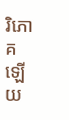រិភោគឡើយ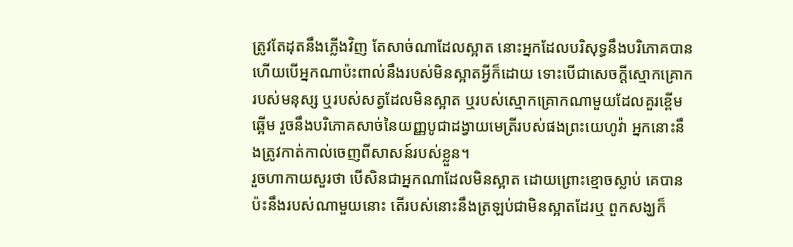ត្រូវតែដុតនឹងភ្លើងវិញ តែសាច់ណាដែលស្អាត នោះអ្នកដែលបរិសុទ្ធនឹងបរិភោគបាន
ហើយបើអ្នកណាប៉ះពាល់នឹងរបស់មិនស្អាតអ្វីក៏ដោយ ទោះបើជាសេចក្ដីស្មោកគ្រោករបស់មនុស្ស ឬរបស់សត្វដែលមិនស្អាត ឬរបស់ស្មោកគ្រោកណាមួយដែលគួរខ្ពើមឆ្អើម រួចនឹងបរិភោគសាច់នៃយញ្ញបូជាដង្វាយមេត្រីរបស់ផងព្រះយេហូវ៉ា អ្នកនោះនឹងត្រូវកាត់កាល់ចេញពីសាសន៍របស់ខ្លួន។
រួចហាកាយសួរថា បើសិនជាអ្នកណាដែលមិនស្អាត ដោយព្រោះខ្មោចស្លាប់ គេបានប៉ះនឹងរបស់ណាមួយនោះ តើរបស់នោះនឹងត្រឡប់ជាមិនស្អាតដែរឬ ពួកសង្ឃក៏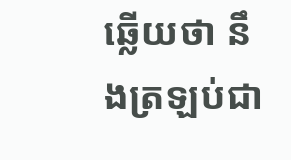ឆ្លើយថា នឹងត្រឡប់ជា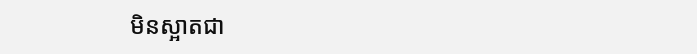មិនស្អាតជា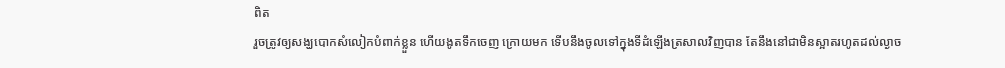ពិត
រួចត្រូវឲ្យសង្ឃបោកសំលៀកបំពាក់ខ្លួន ហើយងូតទឹកចេញ ក្រោយមក ទើបនឹងចូលទៅក្នុងទីដំឡើងត្រសាលវិញបាន តែនឹងនៅជាមិនស្អាតរហូតដល់ល្ងាច